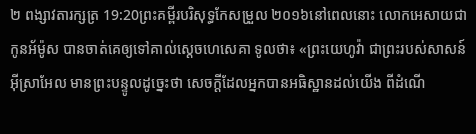២ ពង្សាវតារក្សត្រ 19:20ព្រះគម្ពីរបរិសុទ្ធកែសម្រួល ២០១៦នៅពេលនោះ លោកអេសាយជាកូនអ័ម៉ូស បានចាត់គេឲ្យទៅគាល់ស្ដេចហេសេគា ទូលថា៖ «ព្រះយេហូវ៉ា ជាព្រះរបស់សាសន៍អ៊ីស្រាអែល មានព្រះបន្ទូលដូច្នេះថា សេចក្ដីដែលអ្នកបានអធិស្ឋានដល់យើង ពីដំណើ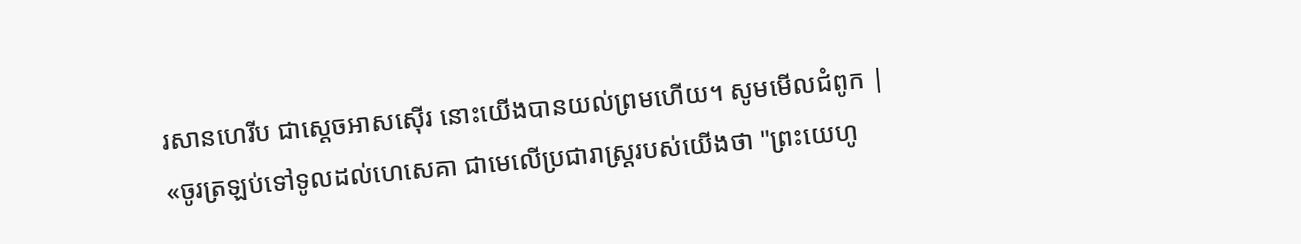រសានហេរីប ជាស្តេចអាសស៊ើរ នោះយើងបានយល់ព្រមហើយ។ សូមមើលជំពូក |
«ចូរត្រឡប់ទៅទូលដល់ហេសេគា ជាមេលើប្រជារាស្ត្ររបស់យើងថា "ព្រះយេហូ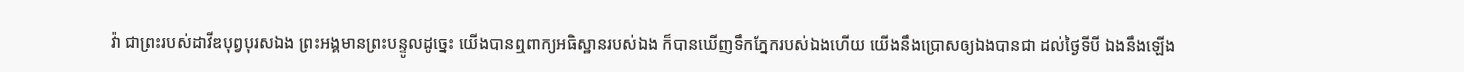វ៉ា ជាព្រះរបស់ដាវីឌបុព្វបុរសឯង ព្រះអង្គមានព្រះបន្ទូលដូច្នេះ យើងបានឮពាក្យអធិស្ឋានរបស់ឯង ក៏បានឃើញទឹកភ្នែករបស់ឯងហើយ យើងនឹងប្រោសឲ្យឯងបានជា ដល់ថ្ងៃទីបី ឯងនឹងឡើង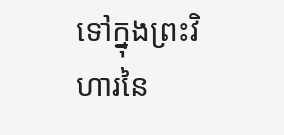ទៅក្នុងព្រះវិហារនៃ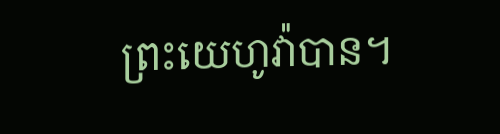ព្រះយេហូវ៉ាបាន។